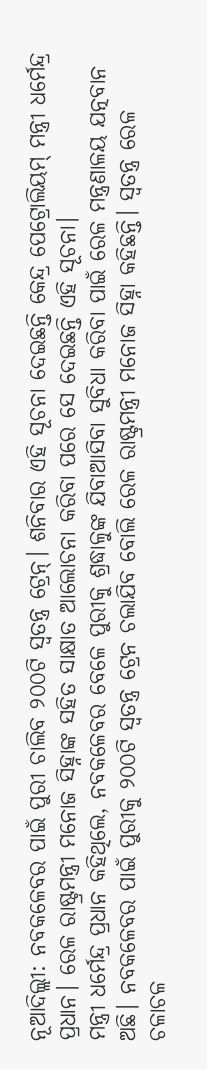ନୂଆଦିଲ୍ଲୀ: ନବକଳେବର ପାଇଁ ପୁରୀ ଚାଲିବ ୨୦୦ଟି ସ୍ୱତନ୍ତ୍ର ଟ୍ରେନ୍। ଶନିବାର ଏହି ସୂଚନା ଦେଇଛନ୍ତି କେନ୍ଦ୍ର ପେଟ୍ରୋଲିୟମ୍ ମନ୍ତ୍ରୀ ଧର୍ମେନ୍ଦ୍ର ପ୍ରଧାନ। ରେଳ ରାଷ୍ଟ୍ରମନ୍ତ୍ରୀ ମନୋଜ ସିହ୍ନାଙ୍କ ସହିତ ସାକ୍ଷାତ ଆଲୋଚନା କରିବା ପରେ ସେ ଦେଇଛନ୍ତି ଏହି ସୂଚନା।
ମନ୍ତ୍ରୀ ଧର୍ମେନ୍ଦ୍ର ପ୍ରଧାନ କହିଥିଲେ, ନବକଳେବର ବେଳେ ପୁରୀକୁ ଶ୍ରଦ୍ଧାଳୁଙ୍କ ଯିବାଆସିବା ସୁବିଧା କରିବା ପାଇଁ ରେଳ ମନ୍ତ୍ରଣାଳୟ ଯତ୍ନବାନ ଅଛି। ନବକଳେବର ପାଇଁ ପୁରୀକୁ ୨୦୦ଟି ସ୍ୱତନ୍ତ୍ର ଟ୍ରେନ ଚଲାଯିବ ବୋଲି ରେଳ ରାଷ୍ଟ୍ରମନ୍ତ୍ରୀ ମନୋଜ ସିହ୍ନା କହିଛନ୍ତି। ସ୍ୱତନ୍ତ୍ର ରେଳ ଚଳାଚଳ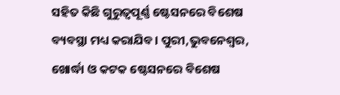ସହିତ କିଛି ଗୁରୁତ୍ୱପୂର୍ଣ୍ଣ ଷ୍ଟେସନରେ ବିଶେଷ ବ୍ୟବସ୍ଥା ମଧ୍ୟ କରାଯିବ। ପୁରୀ,ଭୁବନେଶ୍ୱର, ଖୋର୍ଦ୍ଧା ଓ କଟକ ଷ୍ଟେସନରେ ବିଶେଷ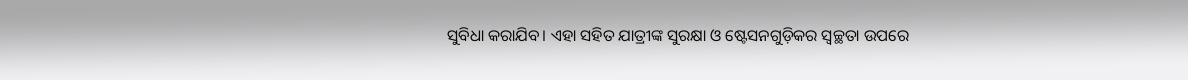ସୁବିଧା କରାଯିବ। ଏହା ସହିତ ଯାତ୍ରୀଙ୍କ ସୁରକ୍ଷା ଓ ଷ୍ଟେସନଗୁଡ଼ିକର ସ୍ୱଚ୍ଛତା ଉପରେ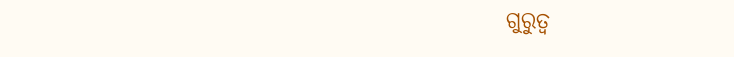ଗୁରୁତ୍ୱ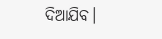ଦିଆଯିବ।